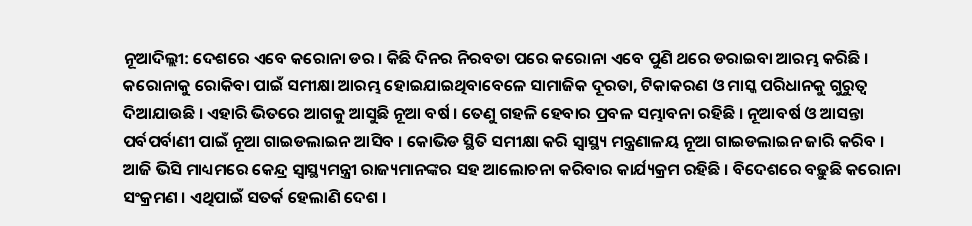ନୂଆଦିଲ୍ଲୀ: ଦେଶରେ ଏବେ କରୋନା ଡର । କିଛି ଦିନର ନିରବତା ପରେ କରୋନା ଏବେ ପୁଣି ଥରେ ଡରାଇବା ଆରମ୍ଭ କରିଛି । କରୋନାକୁ ରୋକିବା ପାଇଁ ସମୀକ୍ଷା ଆରମ୍ଭ ହୋଇଯାଇଥିବାବେଳେ ସାମାଜିକ ଦୂରତା, ଟିକାକରଣ ଓ ମାସ୍କ ପରିଧାନକୁ ଗୁରୁତ୍ୱ ଦିଆଯାଉଛି । ଏହାରି ଭିତରେ ଆଗକୁ ଆସୁଛି ନୂଆ ବର୍ଷ । ତେଣୁ ଗହଳି ହେବାର ପ୍ରବଳ ସମ୍ଭାବନା ରହିଛି । ନୂଆବର୍ଷ ଓ ଆସନ୍ତା ପର୍ବପର୍ବାଣୀ ପାଇଁ ନୂଆ ଗାଇଡଲାଇନ ଆସିବ । କୋଭିଡ ସ୍ଥିତି ସମୀକ୍ଷା କରି ସ୍ୱାସ୍ଥ୍ୟ ମନ୍ତ୍ରଣାଳୟ ନୂଆ ଗାଇଡଲାଇନ ଜାରି କରିବ । ଆଜି ଭିସି ମାଧ୍ୟମରେ କେନ୍ଦ୍ର ସ୍ୱାସ୍ଥ୍ୟମନ୍ତ୍ରୀ ରାଜ୍ୟମାନଙ୍କର ସହ ଆଲୋଚନା କରିବାର କାର୍ଯ୍ୟକ୍ରମ ରହିଛି । ବିଦେଶରେ ବଢ଼ୁଛି କରୋନା ସଂକ୍ରମଣ । ଏଥିପାଇଁ ସତର୍କ ହେଲାଣି ଦେଶ ।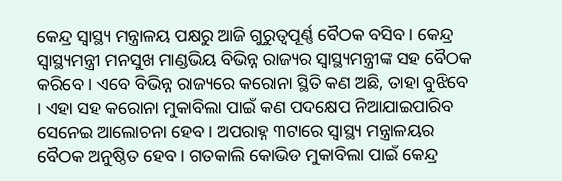କେନ୍ଦ୍ର ସ୍ବାସ୍ଥ୍ୟ ମନ୍ତ୍ରାଳୟ ପକ୍ଷରୁ ଆଜି ଗୁରୁତ୍ବପୂର୍ଣ୍ଣ ବୈଠକ ବସିବ । କେନ୍ଦ୍ର ସ୍ବାସ୍ଥ୍ୟମନ୍ତ୍ରୀ ମନସୁଖ ମାଣ୍ଡଭିୟ ବିଭିନ୍ନ ରାଜ୍ୟର ସ୍ବାସ୍ଥ୍ୟମନ୍ତ୍ରୀଙ୍କ ସହ ବୈଠକ କରିବେ । ଏବେ ବିଭିନ୍ନ ରାଜ୍ୟରେ କରୋନା ସ୍ଥିତି କଣ ଅଛି, ତାହା ବୁଝିବେ । ଏହା ସହ କରୋନା ମୁକାବିଲା ପାଇଁ କଣ ପଦକ୍ଷେପ ନିଆଯାଇପାରିବ ସେନେଇ ଆଲୋଚନା ହେବ । ଅପରାହ୍ନ ୩ଟାରେ ସ୍ବାସ୍ଥ୍ୟ ମନ୍ତ୍ରାଳୟର ବୈଠକ ଅନୁଷ୍ଠିତ ହେବ । ଗତକାଲି କୋଭିଡ ମୁକାବିଲା ପାଇଁ କେନ୍ଦ୍ର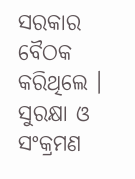ସରକାର ବୈଠକ କରିଥିଲେ । ସୁରକ୍ଷା ଓ ସଂକ୍ରମଣ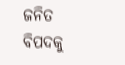ଜନିତ ବିପଦକୁ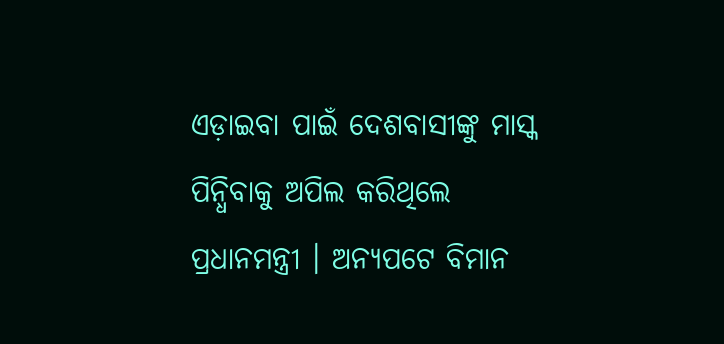ଏଡ଼ାଇବା ପାଇଁ ଦେଶବାସୀଙ୍କୁ ମାସ୍କ ପିନ୍ଧିବାକୁ ଅପିଲ କରିଥିଲେ ପ୍ରଧାନମନ୍ତ୍ରୀ । ଅନ୍ୟପଟେ ବିମାନ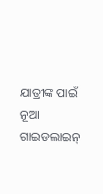ଯାତ୍ରୀଙ୍କ ପାଇଁ ନୂଆ ଗାଇଡଲାଇନ୍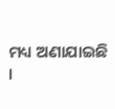ମଧ୍ୟ ଅଣାଯାଇଛି ।